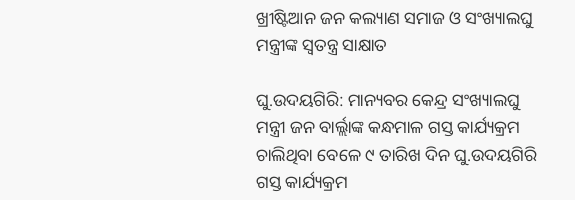ଖ୍ରୀଷ୍ଟିଆନ ଜନ କଲ୍ୟାଣ ସମାଜ ଓ ସଂଖ୍ୟାଲଘୁ ମନ୍ତ୍ରୀଙ୍କ ସ୍ୱତନ୍ତ୍ର ସାକ୍ଷାତ

ଘୁ.ଉଦୟଗିରି: ମାନ୍ୟବର କେନ୍ଦ୍ର ସଂଖ୍ୟାଲଘୁ ମନ୍ତ୍ରୀ ଜନ ବାର୍ଲ୍ଲାଙ୍କ କନ୍ଧମାଳ ଗସ୍ତ କାର୍ଯ୍ୟକ୍ରମ ଚାଲିଥିବା ବେଳେ ୯ ତାରିଖ ଦିନ ଘୁ.ଉଦୟଗିରି ଗସ୍ତ କାର୍ଯ୍ୟକ୍ରମ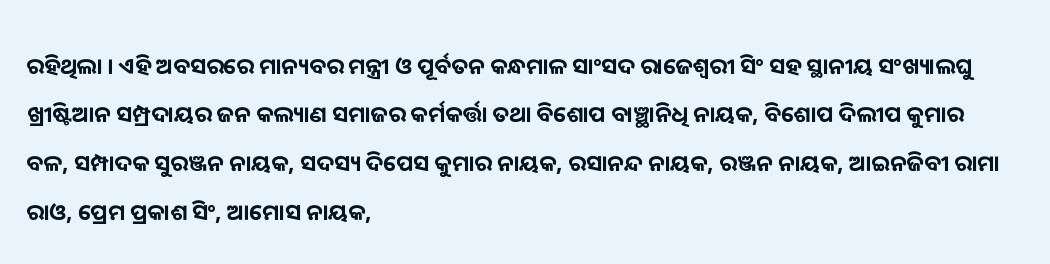ରହିଥିଲା । ଏହି ଅବସରରେ ମାନ୍ୟବର ମନ୍ତ୍ରୀ ଓ ପୂର୍ବତନ କନ୍ଧମାଳ ସାଂସଦ ରାଜେଶ୍ୱରୀ ସିଂ ସହ ସ୍ଥାନୀୟ ସଂଖ୍ୟାଲଘୁ ଖ୍ରୀଷ୍ଟିଆନ ସମ୍ପ୍ରଦାୟର ଜନ କଲ୍ୟାଣ ସମାଜର କର୍ମକର୍ତ୍ତା ତଥା ବିଶୋପ ବାଞ୍ଛାନିଧି ନାୟକ, ବିଶୋପ ଦିଲୀପ କୁମାର ବଳ, ସମ୍ପାଦକ ସୁରଞ୍ଜନ ନାୟକ, ସଦସ୍ୟ ଦିପେସ କୁମାର ନାୟକ, ରସାନନ୍ଦ ନାୟକ, ରଞ୍ଜନ ନାୟକ, ଆଇନଜିବୀ ରାମା ରାଓ, ପ୍ରେମ ପ୍ରକାଶ ସିଂ, ଆମୋସ ନାୟକ,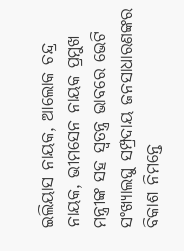ଇଲିୟାସ ନାୟକ, ଆଲୋକ ଚନ୍ଦ୍ର ନାୟକ, ଭୀମସେନ ନାୟକ ପ୍ରମୁଖ ମନ୍ତ୍ରୀଙ୍କ ସହ ସ୍ୱତନ୍ତ୍ର ଭାବରେ ଭେଟି ସଂଖ୍ୟାଲଘୁ ସମ୍ପ୍ରଦାୟ ଜନସାଧାରଣଙ୍କର ବିକାଶ ନିମନ୍ତେ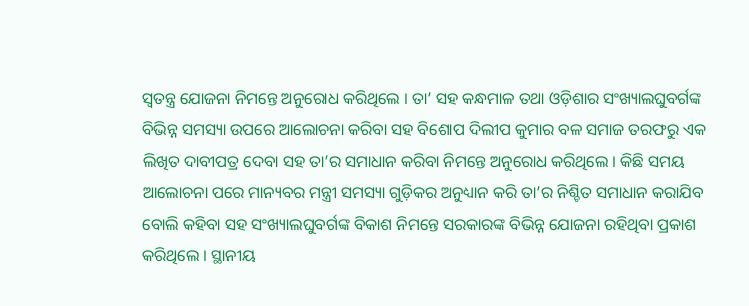ସ୍ୱତନ୍ତ୍ର ଯୋଜନା ନିମନ୍ତେ ଅନୁରୋଧ କରିଥିଲେ । ତା’ ସହ କନ୍ଧମାଳ ତଥା ଓଡ଼ିଶାର ସଂଖ୍ୟାଲଘୁବର୍ଗଙ୍କ ବିଭିନ୍ନ ସମସ୍ୟା ଉପରେ ଆଲୋଚନା କରିବା ସହ ବିଶୋପ ଦିଲୀପ କୁମାର ବଳ ସମାଜ ତରଫରୁ ଏକ ଲିଖିତ ଦାବୀପତ୍ର ଦେବା ସହ ତା’ର ସମାଧାନ କରିବା ନିମନ୍ତେ ଅନୁରୋଧ କରିଥିଲେ । କିଛି ସମୟ ଆଲୋଚନା ପରେ ମାନ୍ୟବର ମନ୍ତ୍ରୀ ସମସ୍ୟା ଗୁଡ଼ିକର ଅନୁଧ୍ୟାନ କରି ତା’ର ନିଶ୍ଚିତ ସମାଧାନ କରାଯିବ ବୋଲି କହିବା ସହ ସଂଖ୍ୟାଲଘୁବର୍ଗଙ୍କ ବିକାଶ ନିମନ୍ତେ ସରକାରଙ୍କ ବିଭିନ୍ନ ଯୋଜନା ରହିଥିବା ପ୍ରକାଶ କରିଥିଲେ । ସ୍ଥାନୀୟ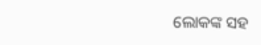ଲୋକଙ୍କ ସହ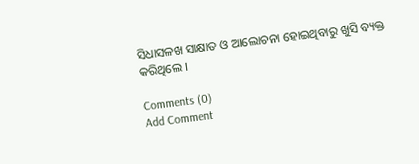ସିଧାସଳଖ ସାକ୍ଷାତ ଓ ଆଲୋଚନା ହୋଇଥିବାରୁ ଖୁସି ବ୍ୟକ୍ତ କରିଥିଲେ ।

Comments (0)
Add Comment